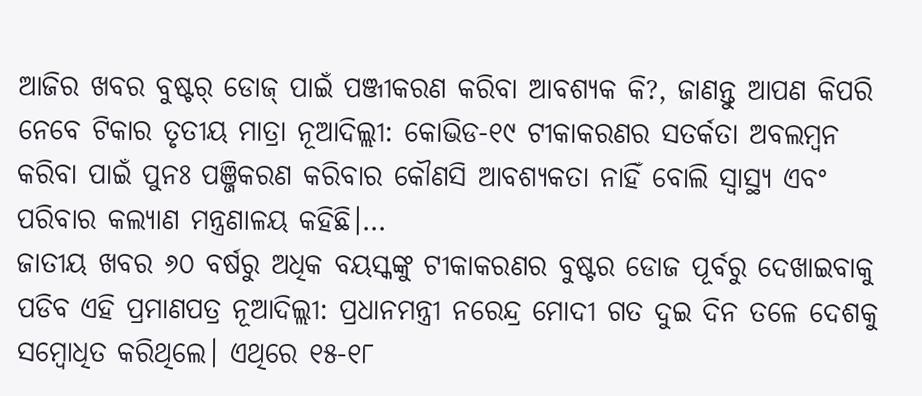ଆଜିର ଖବର ବୁଷ୍ଟର୍ ଡୋଜ୍ ପାଇଁ ପଞ୍ଜୀକରଣ କରିବା ଆବଶ୍ୟକ କି?, ଜାଣନ୍ତୁ ଆପଣ କିପରି ନେବେ ଟିକାର ତୃତୀୟ ମାତ୍ରା ନୂଆଦିଲ୍ଲୀ: କୋଭିଡ-୧୯ ଟୀକାକରଣର ସତର୍କତା ଅବଲମ୍ବନ କରିବା ପାଇଁ ପୁନଃ ପଞ୍ଜିକରଣ କରିବାର କୌଣସି ଆବଶ୍ୟକତା ନାହିଁ ବୋଲି ସ୍ୱାସ୍ଥ୍ୟ ଏବଂ ପରିବାର କଲ୍ୟାଣ ମନ୍ତ୍ରଣାଳୟ କହିଛି।…
ଜାତୀୟ ଖବର ୬୦ ବର୍ଷରୁ ଅଧିକ ବୟସ୍କଙ୍କୁ ଟୀକାକରଣର ବୁଷ୍ଟର ଡୋଜ ପୂର୍ବରୁ ଦେଖାଇବାକୁ ପଡିବ ଏହି ପ୍ରମାଣପତ୍ର ନୂଆଦିଲ୍ଲୀ: ପ୍ରଧାନମନ୍ତ୍ରୀ ନରେନ୍ଦ୍ର ମୋଦୀ ଗତ ଦୁଇ ଦିନ ତଳେ ଦେଶକୁ ସମ୍ବୋଧିତ କରିଥିଲେ। ଏଥିରେ ୧୫-୧୮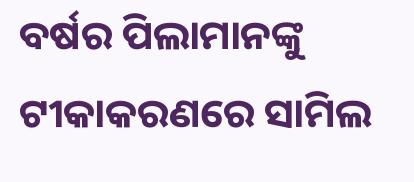ବର୍ଷର ପିଲାମାନଙ୍କୁ ଟୀକାକରଣରେ ସାମିଲ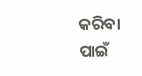କରିବା ପାଇଁ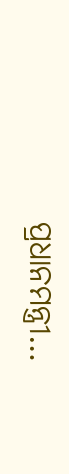ପ୍ରଧାନମନ୍ତ୍ରୀ…